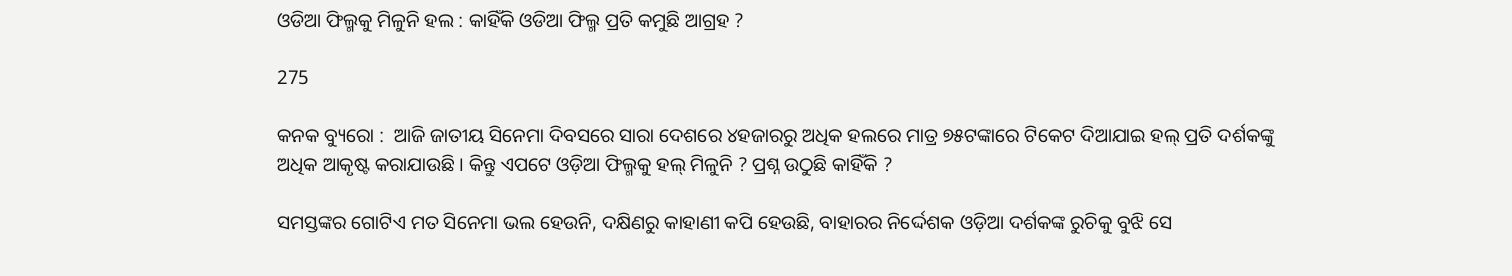ଓଡିଆ ଫିଲ୍ମକୁ ମିଳୁନି ହଲ : କାହିଁକି ଓଡିଆ ଫିଲ୍ମ ପ୍ରତି କମୁଛି ଆଗ୍ରହ ?

275

କନକ ବ୍ୟୁରୋ :  ଆଜି ଜାତୀୟ ସିନେମା ଦିବସରେ ସାରା ଦେଶରେ ୪ହଜାରରୁ ଅଧିକ ହଲରେ ମାତ୍ର ୭୫ଟଙ୍କାରେ ଟିକେଟ ଦିଆଯାଇ ହଲ୍ ପ୍ରତି ଦର୍ଶକଙ୍କୁ ଅଧିକ ଆକୃଷ୍ଟ କରାଯାଉଛି । କିନ୍ତୁ ଏପଟେ ଓଡ଼ିଆ ଫିଲ୍ମକୁ ହଲ୍ ମିଳୁନି ? ପ୍ରଶ୍ନ ଉଠୁଛି କାହିଁକି ?

ସମସ୍ତଙ୍କର ଗୋଟିଏ ମତ ସିନେମା ଭଲ ହେଉନି, ଦକ୍ଷିଣରୁ କାହାଣୀ କପି ହେଉଛି, ବାହାରର ନିର୍ଦ୍ଦେଶକ ଓଡ଼ିଆ ଦର୍ଶକଙ୍କ ରୁଚିକୁ ବୁଝି ସେ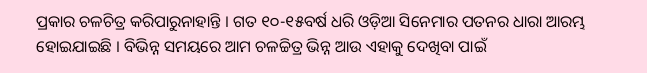ପ୍ରକାର ଚଳଚିତ୍ର କରିପାରୁନାହାନ୍ତି । ଗତ ୧୦-୧୫ବର୍ଷ ଧରି ଓଡ଼ିଆ ସିନେମାର ପତନର ଧାରା ଆରମ୍ଭ ହୋଇଯାଇଛି । ବିଭିନ୍ନ ସମୟରେ ଆମ ଚଳଚ୍ଚିତ୍ର ଭିନ୍ନ ଆଉ ଏହାକୁ ଦେଖିବା ପାଇଁ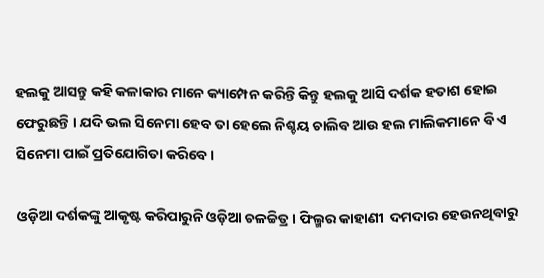ହଲକୁ ଆସନ୍ତୁ କହି କଳାକାର ମାନେ କ୍ୟାମ୍ପେନ କରିନ୍ତି କିନ୍ତୁ ହଲକୁ ଆସି ଦର୍ଶକ ହତାଶ ହୋଇ ଫେରୁଛନ୍ତି । ଯଦି ଭଲ ସିନେମା ହେବ ତା ହେଲେ ନିଶ୍ଚୟ ଚାଲିବ ଆଉ ହଲ ମାଲିକମାନେ ବି ଏ ସିନେମା ପାଇଁ ପ୍ରତିଯୋଗିତା କରିବେ ।

ଓଡ଼ିଆ ଦର୍ଶକଙ୍କୁ ଆକୃଷ୍ଟ କରିପାରୁନି ଓଡ଼ିଆ ଚଳଚ୍ଚିତ୍ର । ଫିଲ୍ମର କାହାଣୀ  ଦମଦାର ହେଉନଥିବାରୁ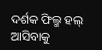ଦର୍ଶକ ଫିଲ୍ମ ହଲ୍ ଆସିବାକୁ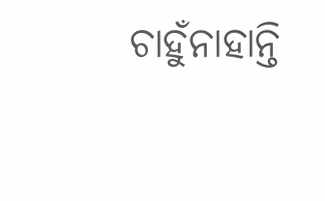ଚାହୁଁନାହାନ୍ତି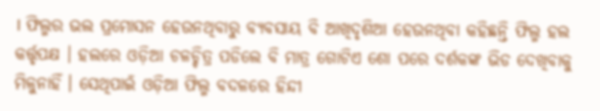। ଫିଲ୍ମର ଭଲ ପ୍ରମୋସନ ହେଉନଥିବାରୁ ବ୍ୟବସାୟ ବି ଆଖିଦୃଶିଆ ହେଉନଥିବା କହିଛନ୍ତି ଫିଲ୍ମ ହଲ କର୍ତ୍ତୃପକ୍ଷ । ହଲରେ ଓଡ଼ିଆ ଚଳଚ୍ଚିତ୍ର ପଡିଲେ ବି ମାତ୍ର ଗୋଟିଏ ଶୋ ପରେ ଦର୍ଶକଙ୍କ ଭିଡ ଦେଖିବାକୁ ମିଳୁନାହିଁ । ସେଥିପାଇଁ ଓଡ଼ିଆ ଫିଲ୍ମ ବଦଳରେ ହିନ୍ଦୀ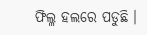ଫିଲ୍ଳ ହଲରେ ପଡୁଛି ।